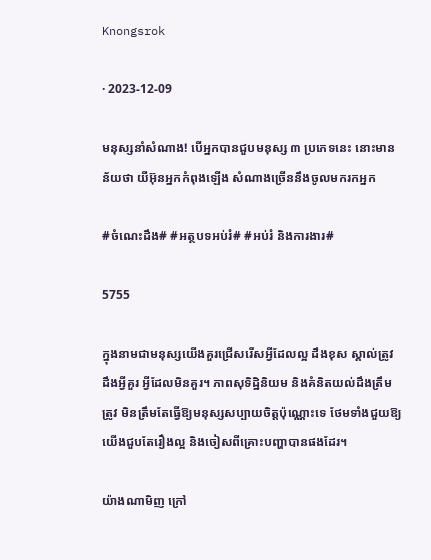Knongsrok

· 2023-12-09

មនុស្សនាំសំណាង! បើអ្នកបានជួបមនុស្ស ៣ ប្រភេទនេះ នោះមានន័យថា យីអ៊ុនអ្នកកំពុងឡើង សំណាងច្រើននឹងចូលមករកអ្នក

#ចំណេះដឹង# #អត្ថបទអប់រំ# #អប់រំ និងការងារ#

5755

ក្នុងនាមជាមនុស្សយើងគួរជ្រើសរើសអ្វីដែលល្អ ដឹងខុស ស្គាល់ត្រូវ ដឹងអ្វីគួរ អ្វីដែលមិនគួរ។ ភាពសុទិដ្ឋិនិយម និងគំនិតយល់ដឹងត្រឹមត្រូវ មិនត្រឹមតែធ្វើឱ្យមនុស្សសប្បាយចិត្តប៉ុណ្ណោះទេ ថែមទាំងជួយឱ្យយើងជួបតែរឿងល្អ និងចៀសពីគ្រោះបញ្ហាបានផងដែរ។

យ៉ាងណាមិញ ក្រៅ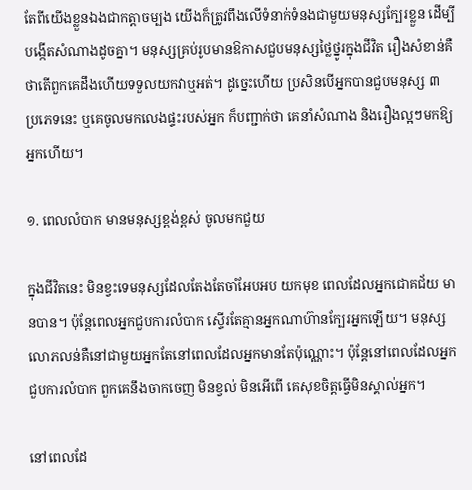តែពីយើងខ្លួនឯងជាកត្តាចម្បង យើងក៏ត្រូវពឹងលើទំនាក់ទំនងជាមួយមនុស្សក្បែរខ្លួន ដើម្បីបង្កើតសំណាងដូចគ្នា។ មនុស្សគ្រប់រូបមានឱកាសជួបមនុស្សថ្លៃថ្នូរក្នុងជីវិត រឿងសំខាន់គឺថាតើពួកគេដឹងហើយទទួលយកវាឬអត់។ ដូច្នេះហើយ ប្រសិនបើអ្នកបានជួបមនុស្ស ៣ ប្រភេទនេះ ឬគេចូលមកលេងផ្ទះរបស់អ្នក ក៏បញ្ជាក់ថា គេនាំសំណាង និងរឿងល្អៗមកឱ្យអ្នកហើយ។

១. ពេលលំបាក មានមនុស្សខ្ពង់ខ្ពស់ ចូលមកជួយ

ក្នុងជីវិតនេះ មិនខ្វះទេមនុស្សដែលតែងតែចាំអែបអប យកមុខ ពេលដែលអ្នកជោគជ័យ មានបាន។ ប៉ុន្តែពេលអ្នកជួបការលំបាក ស្ទើរតែគ្មានអ្នកណាហ៊ានក្បែរអ្នកឡើយ។ មនុស្សលោភលន់គឺនៅជាមួយអ្នកតែនៅពេលដែលអ្នកមានតែប៉ុណ្ណោះ។ ប៉ុន្តែនៅពេលដែលអ្នកជួបការលំបាក ពួកគេនឹងចាកចេញ មិនខ្វល់ មិនអើពើ គេសុខចិត្តធ្វើមិនស្គាល់អ្នក។

នៅពេលដែ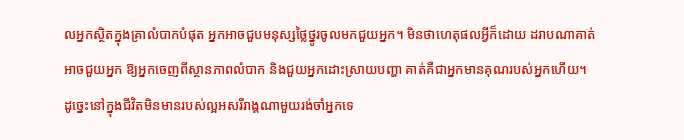លអ្នកស្ថិតក្នុងគ្រាលំបាកបំផុត អ្នកអាចជួបមនុស្សថ្លៃថ្នូរចូលមកជួយអ្នក។ មិនថាហេតុផលអ្វីក៏ដោយ ដរាបណាគាត់អាចជួយអ្នក ឱ្យអ្នកចេញពីស្ថានភាពលំបាក និងជួយអ្នកដោះស្រាយបញ្ហា គាត់គឺជាអ្នកមានគុណរបស់អ្នកហើយ។ ដូច្នេះនៅក្នុងជីវិតមិនមានរបស់ល្អអសរីរាង្គណាមួយរង់ចាំអ្នកទេ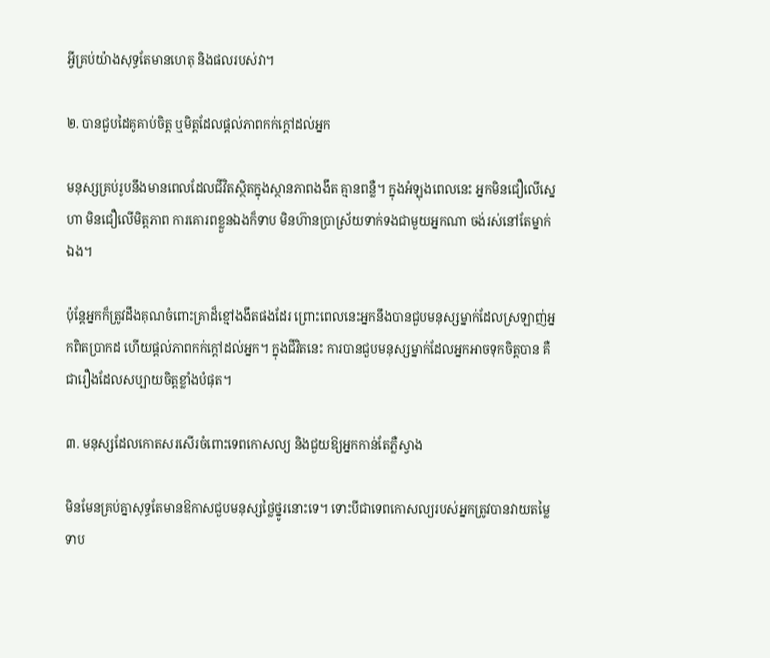អ្វីគ្រប់យ៉ាងសុទ្ធតែមានហេតុ និងផលរបស់វា។

២. បានជួបដៃគូគាប់ចិត្ត ឬមិត្តដែលផ្ដល់ភាពកក់ក្ដៅដល់អ្នក

មនុស្សគ្រប់រូបនឹងមានពេលដែលជីវិតស្ថិតក្នុងស្ថានភាពងងឹត គ្មានពន្លឺ។ ក្នុងអំឡុងពេលនេះ អ្នកមិនជឿលើស្នេហា មិនជឿលើមិត្តភាព ការគោរពខ្លួនឯងក៏ទាប មិនហ៊ានប្រាស្រ័យទាក់ទងជាមួយអ្នកណា ចង់រស់នៅតែម្នាក់ឯង។

ប៉ុន្តែអ្នកក៏ត្រូវដឹងគុណចំពោះគ្រាដ៏ខ្មៅងងឹតផងដែរ ព្រោះពេលនេះអ្នកនឹងបានជួបមនុស្សម្នាក់ដែលស្រឡាញ់អ្នកពិតប្រាកដ ហើយផ្តល់ភាពកក់ក្តៅដល់អ្នក។ ក្នុងជីវិតនេះ ការបានជួបមនុស្សម្នាក់ដែលអ្នកអាចទុកចិត្តបាន គឺជារឿងដែលសប្បាយចិត្តខ្លាំងបំផុត។

៣. មនុស្សដែលកោតសរសើរចំពោះទេពកោសល្យ និងជួយឱ្យអ្នកកាន់តែភ្លឺស្វាង

មិនមែនគ្រប់គ្នាសុទ្ធតែមានឱកាសជួបមនុស្សថ្លៃថ្នូរនោះទេ។ ទោះបីជាទេពកោសល្យរបស់អ្នកត្រូវបានវាយតម្លៃទាប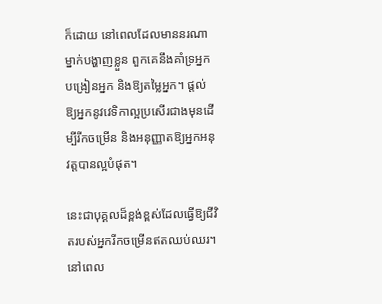ក៏ដោយ នៅពេលដែលមាននរណាម្នាក់បង្ហាញខ្លួន ពួកគេនឹងគាំទ្រអ្នក បង្រៀនអ្នក និងឱ្យតម្លៃអ្នក។ ផ្តល់ឱ្យអ្នកនូវវេទិកាល្អប្រសើរជាងមុនដើម្បីរីកចម្រើន និងអនុញ្ញាតឱ្យអ្នកអនុវត្តបានល្អបំផុត។

នេះជាបុគ្គលដ៏ខ្ពង់ខ្ពស់ដែលធ្វើឱ្យជីវិតរបស់អ្នករីកចម្រើនឥតឈប់ឈរ។ នៅពេល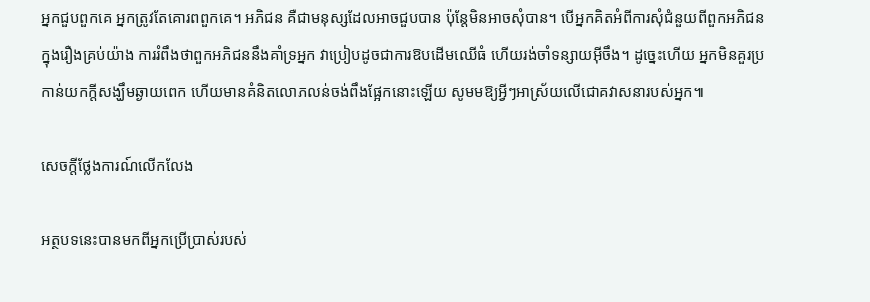អ្នកជួបពួកគេ អ្នកត្រូវតែគោរពពួកគេ។ អភិជន គឺជាមនុស្សដែលអាចជួបបាន ប៉ុន្តែមិនអាចសុំបាន។ បើអ្នកគិតអំពីការសុំជំនួយពីពួកអភិជនក្នុងរឿងគ្រប់យ៉ាង ការរំពឹងថាពួកអភិជននឹងគាំទ្រអ្នក វាប្រៀបដូចជាការឱបដើមឈើធំ ហើយរង់ចាំទន្សាយអ៊ីចឹង។ ដូច្នេះហើយ អ្នកមិនគួរប្រកាន់យកក្តីសង្ឃឹមឆ្ងាយពេក ហើយមានគំនិតលោភលន់ចង់ពឹងផ្អែកនោះឡើយ សូមមឱ្យអ្វីៗអាស្រ័យលើជោគវាសនារបស់អ្នក៕

សេចក្តីថ្លែងការណ៍លើកលែង

អត្ថបទនេះបានមកពីអ្នកប្រើប្រាស់របស់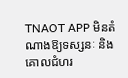TNAOT APP មិនតំណាងឱ្យទស្សនៈ និងគោលជំហរ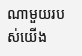ណាមួយរបស់យើង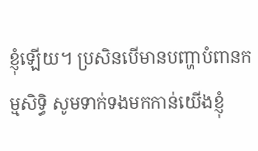ខ្ញុំឡើយ។ ប្រសិនបើមានបញ្ហាបំពានកម្មសិទ្ធិ សូមទាក់ទងមកកាន់យើងខ្ញុំ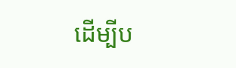ដើម្បីប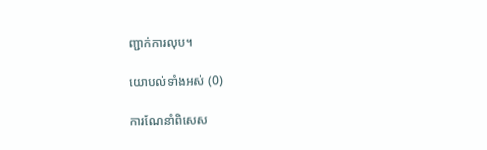ញ្ជាក់ការលុប។

យោបល់ទាំងអស់ (0)

ការណែនាំពិសេស